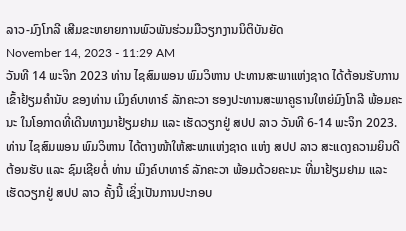ລາວ-ມົງໂກລີ ເສີມຂະຫຍາຍການພົວພັນຮ່ວມມືວຽກງານນິຕິບັນຍັດ
November 14, 2023 - 11:29 AM
ວັນທີ 14 ພະຈິກ 2023 ທ່ານ ໄຊສົມພອນ ພົມວິຫານ ປະທານສະພາແຫ່ງຊາດ ໄດ້ຕ້ອນຮັບການເຂົ້າຢ້ຽມຄຳນັບ ຂອງທ່ານ ເມິງຄ໌ບາທາຣ໌ ລັກຄະວາ ຮອງປະທານສະພາຄູຣານໃຫຍ່ມົງໂກລີ ພ້ອມຄະນະ ໃນໂອກາດທີ່ເດີນທາງມາຢ້ຽມຢາມ ແລະ ເຮັດວຽກຢູ່ ສປປ ລາວ ວັນທີ 6-14 ພະຈິກ 2023.
ທ່ານ ໄຊສົມພອນ ພົມວິຫານ ໄດ້ຕາງໜ້າໃຫ້ສະພາແຫ່ງຊາດ ແຫ່ງ ສປປ ລາວ ສະແດງຄວາມຍິນດີຕ້ອນຮັບ ແລະ ຊົມເຊີຍຕໍ່ ທ່ານ ເມິງຄ໌ບາທາຣ໌ ລັກຄະວາ ພ້ອມດ້ວຍຄະນະ ທີ່ມາຢ້ຽມຢາມ ແລະ ເຮັດວຽກຢູ່ ສປປ ລາວ ຄັ້ງນີ້ ເຊິ່ງເປັນການປະກອບ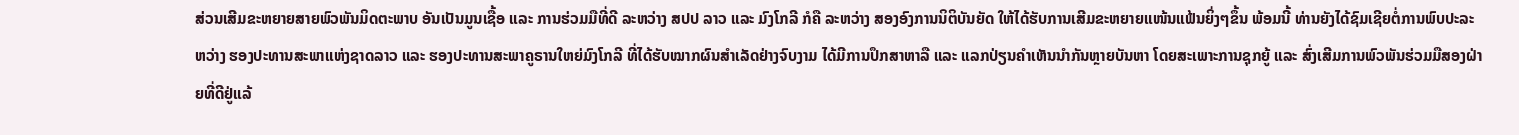ສ່ວນເສີມຂະຫຍາຍສາຍພົວພັນມິດຕະພາບ ອັນເປັນມູນເຊື້ອ ແລະ ການຮ່ວມມືທີ່ດີ ລະຫວ່າງ ສປປ ລາວ ແລະ ມົງໂກລີ ກໍຄື ລະຫວ່າງ ສອງອົງການນິຕິບັນຍັດ ໃຫ້ໄດ້ຮັບການເສີມຂະຫຍາຍແໜ້ນແຟ້ນຍິ່ງໆຂຶ້ນ ພ້ອມນີ້ ທ່ານຍັງໄດ້ຊົມເຊີຍຕໍ່ການພົບປະລະຫວ່າງ ຮອງປະທານສະພາແຫ່ງຊາດລາວ ແລະ ຮອງປະທານສະພາຄູຣານໃຫຍ່ມົງໂກລີ ທີ່ໄດ້ຮັບໝາກຜົນສໍາເລັດຢ່າງຈົບງາມ ໄດ້ມີການປຶກສາຫາລື ແລະ ແລກປ່ຽນຄຳເຫັນນຳກັນຫຼາຍບັນຫາ ໂດຍສະເພາະການຊຸກຍູ້ ແລະ ສົ່ງເສີມການພົວພັນຮ່ວມມືສອງຝ່າຍທີ່ດີຢູ່ແລ້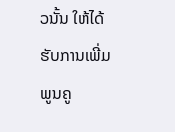ວນັ້ນ ໃຫ້ໄດ້ຮັບການເພີ່ມພູນຄູ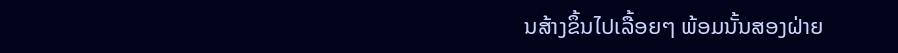ນສ້າງຂຶ້ນໄປເລື້ອຍໆ ພ້ອມນັ້ນສອງຝ່າຍ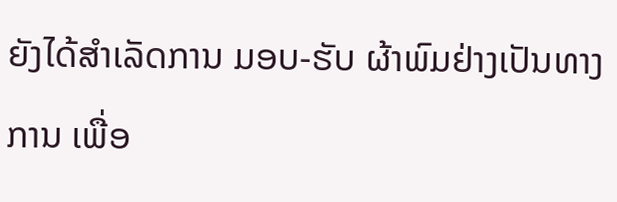ຍັງໄດ້ສໍາເລັດການ ມອບ-ຮັບ ຜ້າພົມຢ່າງເປັນທາງການ ເພື່ອ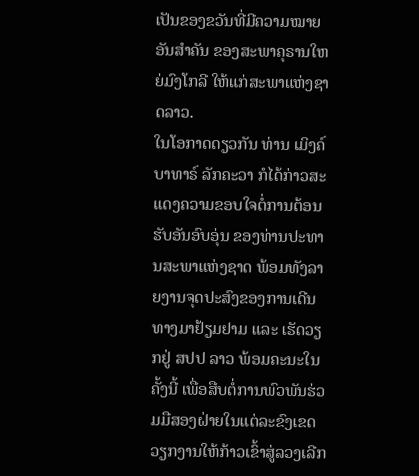ເປັນຂອງຂວັນທີ່ມີຄວາມໝາຍອັນສຳຄັນ ຂອງສະພາຄຸຣານໃຫຍ່ມົງໂກລີ ໃຫ້ແກ່ສະພາແຫ່ງຊາດລາວ.
ໃນໂອກາດດຽວກັນ ທ່ານ ເມິງຄ໌ບາທາຣ໌ ລັກຄະວາ ກໍໄດ້ກ່າວສະແດງຄວາມຂອບໃຈຕໍ່ການຕ້ອນຮັບອັນອົບອຸ່ນ ຂອງທ່ານປະທານສະພາແຫ່ງຊາດ ພ້ອມທັງລາຍງານຈຸດປະສົງຂອງການເດີນທາງມາຢ້ຽມຢາມ ແລະ ເຮັດວຽກຢູ່ ສປປ ລາວ ພ້ອມຄະນະໃນຄັ້ງນີ້ ເພື່ອສືບຕໍ່ການພົວພັນຮ່ວມມືສອງຝ່າຍໃນແຕ່ລະຂົງເຂດວຽກງານໃຫ້ກ້າວເຂົ້າສູ່ລວງເລີກ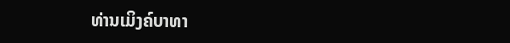ທ່ານເມິງຄ໌ບາທາ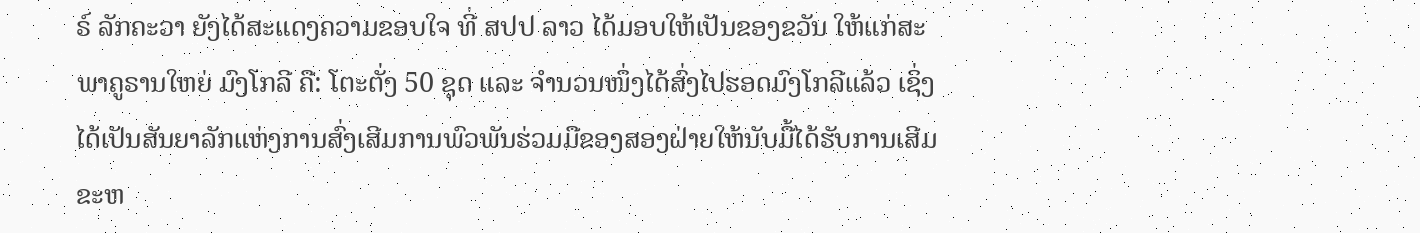ຣ໌ ລັກຄະວາ ຍັງໄດ້ສະແດງຄວາມຂອບໃຈ ທີ່ ສປປ ລາວ ໄດ້ມອບໃຫ້ເປັນຂອງຂວັນ ໃຫ້ແກ່ສະພາຄູຣານໃຫຍ່ ມົງໂກລີ ຄື: ໂຕະຕັ່ງ 50 ຊຸດ ແລະ ຈຳນວນໜຶ່ງໄດ້ສົ່ງໄປຮອດມົງໂກລີແລ້ວ ເຊິ່ງໄດ້ເປັນສັນຍາລັກແຫ່ງການສົ່ງເສີມການພົວພັນຮ່ວມມືຂອງສອງຝ່າຍໃຫ້ນັບມື້ໄດ້ຮັບການເສີມຂະຫ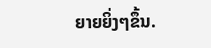ຍາຍຍິ່ງໆຂຶ້ນ.